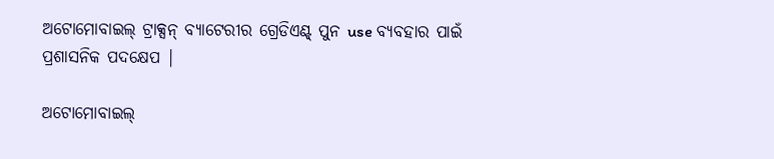ଅଟୋମୋବାଇଲ୍ ଟ୍ରାକ୍ସନ୍ ବ୍ୟାଟେରୀର ଗ୍ରେଡିଏଣ୍ଟ୍ ପୁନ use ବ୍ୟବହାର ପାଇଁ ପ୍ରଶାସନିକ ପଦକ୍ଷେପ |

ଅଟୋମୋବାଇଲ୍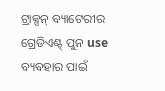ଟ୍ରାକ୍ସନ୍ ବ୍ୟାଟେରୀର ଗ୍ରେଡିଏଣ୍ଟ୍ ପୁନ use ବ୍ୟବହାର ପାଇଁ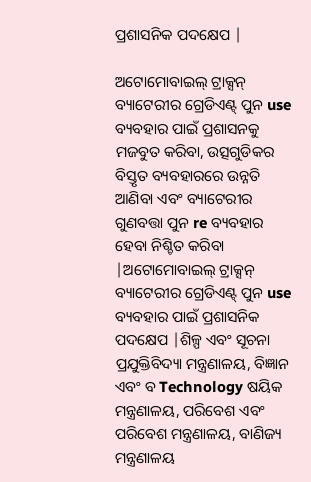ପ୍ରଶାସନିକ ପଦକ୍ଷେପ |

ଅଟୋମୋବାଇଲ୍ ଟ୍ରାକ୍ସନ୍ ବ୍ୟାଟେରୀର ଗ୍ରେଡିଏଣ୍ଟ୍ ପୁନ use ବ୍ୟବହାର ପାଇଁ ପ୍ରଶାସନକୁ ମଜବୁତ କରିବା, ଉତ୍ସଗୁଡିକର ବିସ୍ତୃତ ବ୍ୟବହାରରେ ଉନ୍ନତି ଆଣିବା ଏବଂ ବ୍ୟାଟେରୀର ଗୁଣବତ୍ତା ପୁନ re ବ୍ୟବହାର ହେବା ନିଶ୍ଚିତ କରିବା |ଅଟୋମୋବାଇଲ୍ ଟ୍ରାକ୍ସନ୍ ବ୍ୟାଟେରୀର ଗ୍ରେଡିଏଣ୍ଟ୍ ପୁନ use ବ୍ୟବହାର ପାଇଁ ପ୍ରଶାସନିକ ପଦକ୍ଷେପ |ଶିଳ୍ପ ଏବଂ ସୂଚନା ପ୍ରଯୁକ୍ତିବିଦ୍ୟା ମନ୍ତ୍ରଣାଳୟ, ବିଜ୍ଞାନ ଏବଂ ବ Technology ଷୟିକ ମନ୍ତ୍ରଣାଳୟ, ପରିବେଶ ଏବଂ ପରିବେଶ ମନ୍ତ୍ରଣାଳୟ, ବାଣିଜ୍ୟ ମନ୍ତ୍ରଣାଳୟ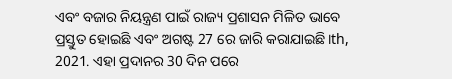ଏବଂ ବଜାର ନିୟନ୍ତ୍ରଣ ପାଇଁ ରାଜ୍ୟ ପ୍ରଶାସନ ମିଳିତ ଭାବେ ପ୍ରସ୍ତୁତ ହୋଇଛି ଏବଂ ଅଗଷ୍ଟ 27 ରେ ଜାରି କରାଯାଇଛି।th, 2021. ଏହା ପ୍ରଦାନର 30 ଦିନ ପରେ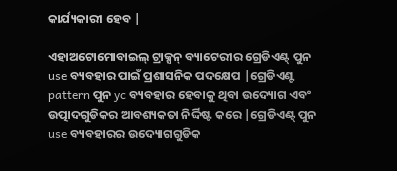କାର୍ଯ୍ୟକାରୀ ହେବ |

ଏହାଅଟୋମୋବାଇଲ୍ ଟ୍ରାକ୍ସନ୍ ବ୍ୟାଟେରୀର ଗ୍ରେଡିଏଣ୍ଟ୍ ପୁନ use ବ୍ୟବହାର ପାଇଁ ପ୍ରଶାସନିକ ପଦକ୍ଷେପ |ଗ୍ରେଡିଏଣ୍ଟ pattern ପୁନ yc ବ୍ୟବହାର ହେବାକୁ ଥିବା ଉଦ୍ୟୋଗ ଏବଂ ଉତ୍ପାଦଗୁଡିକର ଆବଶ୍ୟକତା ନିର୍ଦ୍ଦିଷ୍ଟ କରେ |ଗ୍ରେଡିଏଣ୍ଟ୍ ପୁନ use ବ୍ୟବହାରର ଉଦ୍ୟୋଗଗୁଡିକ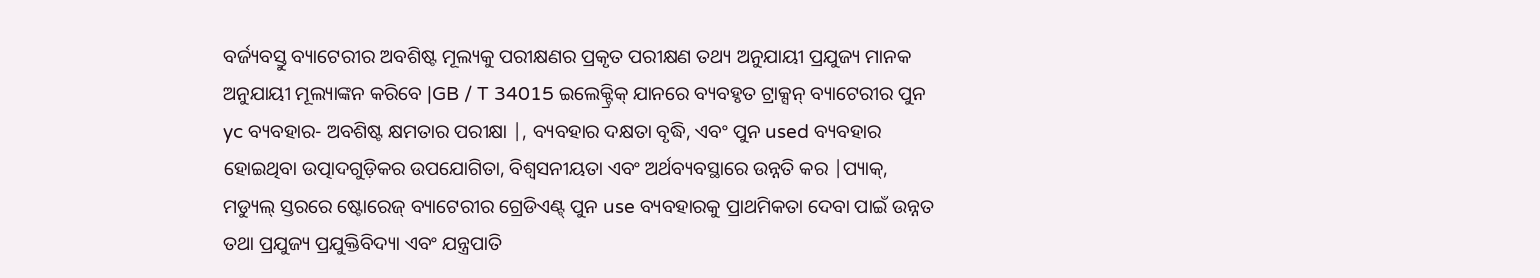ବର୍ଜ୍ୟବସ୍ତୁ ବ୍ୟାଟେରୀର ଅବଶିଷ୍ଟ ମୂଲ୍ୟକୁ ପରୀକ୍ଷଣର ପ୍ରକୃତ ପରୀକ୍ଷଣ ତଥ୍ୟ ଅନୁଯାୟୀ ପ୍ରଯୁଜ୍ୟ ମାନକ ଅନୁଯାୟୀ ମୂଲ୍ୟାଙ୍କନ କରିବେ |GB / T 34015 ଇଲେକ୍ଟ୍ରିକ୍ ଯାନରେ ବ୍ୟବହୃତ ଟ୍ରାକ୍ସନ୍ ବ୍ୟାଟେରୀର ପୁନ yc ବ୍ୟବହାର- ଅବଶିଷ୍ଟ କ୍ଷମତାର ପରୀକ୍ଷା |, ବ୍ୟବହାର ଦକ୍ଷତା ବୃଦ୍ଧି, ଏବଂ ପୁନ used ବ୍ୟବହାର ହୋଇଥିବା ଉତ୍ପାଦଗୁଡ଼ିକର ଉପଯୋଗିତା, ବିଶ୍ୱସନୀୟତା ଏବଂ ଅର୍ଥବ୍ୟବସ୍ଥାରେ ଉନ୍ନତି କର |ପ୍ୟାକ୍, ମଡ୍ୟୁଲ୍ ସ୍ତରରେ ଷ୍ଟୋରେଜ୍ ବ୍ୟାଟେରୀର ଗ୍ରେଡିଏଣ୍ଟ୍ ପୁନ use ବ୍ୟବହାରକୁ ପ୍ରାଥମିକତା ଦେବା ପାଇଁ ଉନ୍ନତ ତଥା ପ୍ରଯୁଜ୍ୟ ପ୍ରଯୁକ୍ତିବିଦ୍ୟା ଏବଂ ଯନ୍ତ୍ରପାତି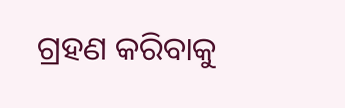ଗ୍ରହଣ କରିବାକୁ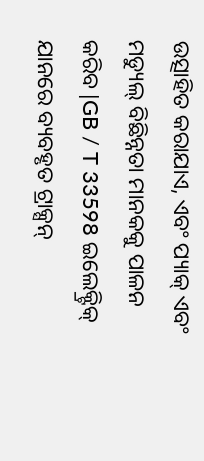ଉତ୍ସାହିତ କରାଯାଏ, ଏବଂ ପ୍ୟାକ୍ ଏବଂ ମଡ୍ୟୁଲ୍ ବିଛିନ୍ନତା ମାନକକୁ ପାଳନ କରିବ |GB / T 33598 ଇଲେକ୍ଟ୍ରିକ୍ ଯାନରେ ବ୍ୟବହୃତ ଟ୍ରାକ୍ସନ୍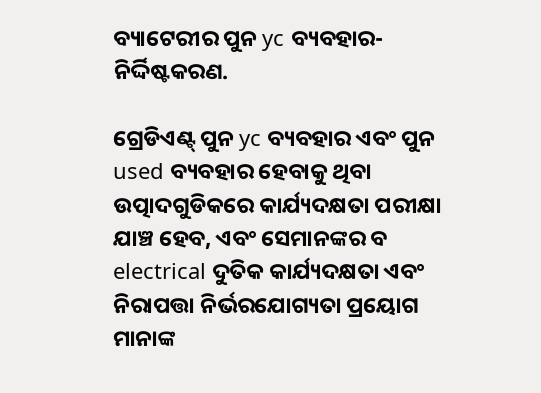ବ୍ୟାଟେରୀର ପୁନ yc ବ୍ୟବହାର- ନିର୍ଦ୍ଦିଷ୍ଟକରଣ.

ଗ୍ରେଡିଏଣ୍ଟ୍ ପୁନ yc ବ୍ୟବହାର ଏବଂ ପୁନ used ବ୍ୟବହାର ହେବାକୁ ଥିବା ଉତ୍ପାଦଗୁଡିକରେ କାର୍ଯ୍ୟଦକ୍ଷତା ପରୀକ୍ଷା ଯାଞ୍ଚ ହେବ, ଏବଂ ସେମାନଙ୍କର ବ electrical ଦୁତିକ କାର୍ଯ୍ୟଦକ୍ଷତା ଏବଂ ନିରାପତ୍ତା ନିର୍ଭରଯୋଗ୍ୟତା ପ୍ରୟୋଗ ମାନାଙ୍କ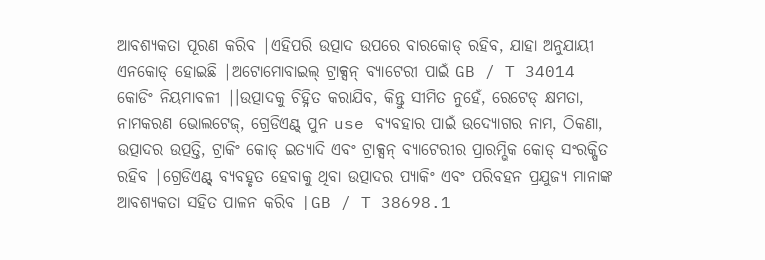ଆବଶ୍ୟକତା ପୂରଣ କରିବ |ଏହିପରି ଉତ୍ପାଦ ଉପରେ ବାରକୋଡ୍ ରହିବ, ଯାହା ଅନୁଯାୟୀ ଏନକୋଡ୍ ହୋଇଛି |ଅଟୋମୋବାଇଲ୍ ଟ୍ରାକ୍ସନ୍ ବ୍ୟାଟେରୀ ପାଇଁ GB / T 34014 କୋଡିଂ ନିୟମାବଳୀ |।ଉତ୍ପାଦକୁ ଚିହ୍ନିତ କରାଯିବ, କିନ୍ତୁ ସୀମିତ ନୁହେଁ, ରେଟେଡ୍ କ୍ଷମତା, ନାମକରଣ ଭୋଲଟେଜ୍, ଗ୍ରେଡିଏଣ୍ଟ୍ ପୁନ use ବ୍ୟବହାର ପାଇଁ ଉଦ୍ୟୋଗର ନାମ, ଠିକଣା, ଉତ୍ପାଦର ଉତ୍ପତ୍ତି, ଟ୍ରାକିଂ କୋଡ୍ ଇତ୍ୟାଦି ଏବଂ ଟ୍ରାକ୍ସନ୍ ବ୍ୟାଟେରୀର ପ୍ରାରମ୍ଭିକ କୋଡ୍ ସଂରକ୍ଷିତ ରହିବ |ଗ୍ରେଡିଏଣ୍ଟ୍ ବ୍ୟବହୃତ ହେବାକୁ ଥିବା ଉତ୍ପାଦର ପ୍ୟାକିଂ ଏବଂ ପରିବହନ ପ୍ରଯୁଜ୍ୟ ମାନାଙ୍କ ଆବଶ୍ୟକତା ସହିତ ପାଳନ କରିବ |GB / T 38698.1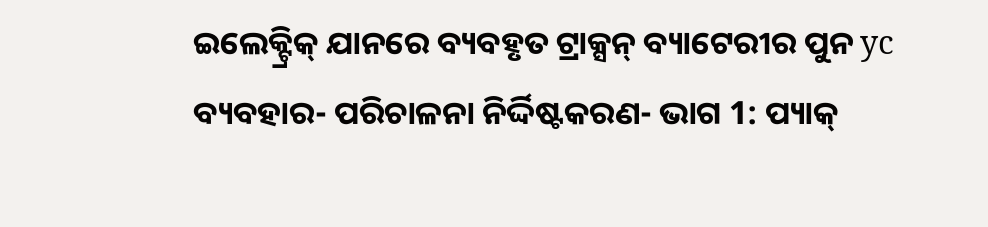ଇଲେକ୍ଟ୍ରିକ୍ ଯାନରେ ବ୍ୟବହୃତ ଟ୍ରାକ୍ସନ୍ ବ୍ୟାଟେରୀର ପୁନ yc ବ୍ୟବହାର- ପରିଚାଳନା ନିର୍ଦ୍ଦିଷ୍ଟକରଣ- ଭାଗ 1: ପ୍ୟାକ୍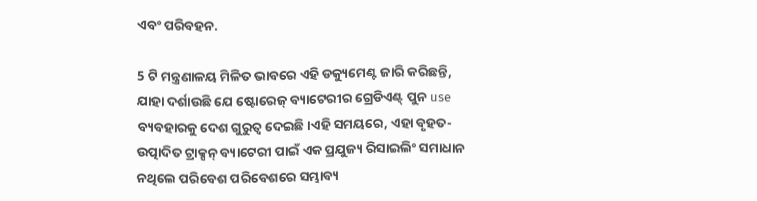ଏବଂ ପରିବହନ.

5 ଟି ମନ୍ତ୍ରଣାଳୟ ମିଳିତ ଭାବରେ ଏହି ଡକ୍ୟୁମେଣ୍ଟ ଜାରି କରିଛନ୍ତି, ଯାହା ଦର୍ଶାଉଛି ଯେ ଷ୍ଟୋରେଜ୍ ବ୍ୟାଟେରୀର ଗ୍ରେଡିଏଣ୍ଟ୍ ପୁନ use ବ୍ୟବହାରକୁ ଦେଶ ଗୁରୁତ୍ୱ ଦେଇଛି।ଏହି ସମୟରେ, ଏହା ବୃହତ-ଉତ୍ପାଦିତ ଟ୍ରାକ୍ସନ୍ ବ୍ୟାଟେରୀ ପାଇଁ ଏକ ପ୍ରଯୁଜ୍ୟ ରିସାଇଲିଂ ସମାଧାନ ନଥିଲେ ପରିବେଶ ପରିବେଶରେ ସମ୍ଭାବ୍ୟ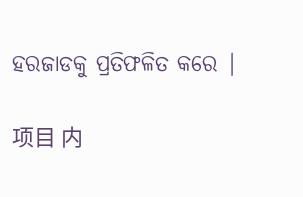ହରଜାଡକୁ ପ୍ରତିଫଳିତ କରେ |

项目 内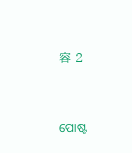容 2


ପୋଷ୍ଟ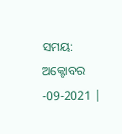ସମୟ: ଅକ୍ଟୋବର -09-2021 |